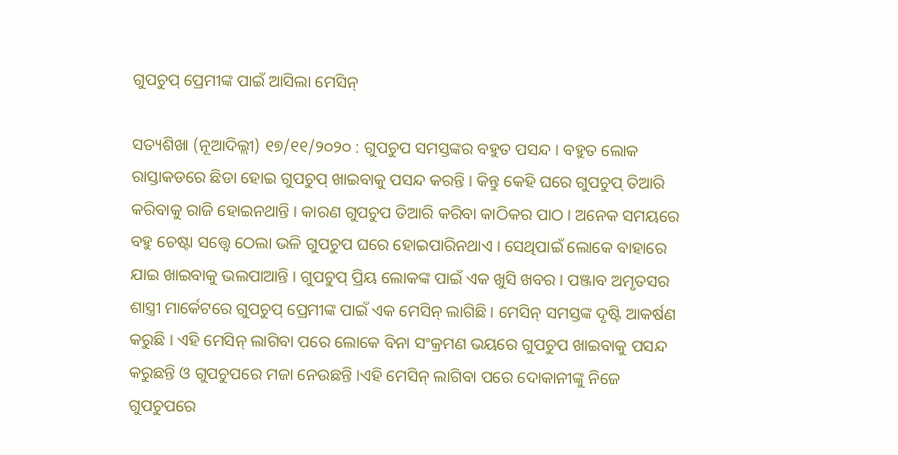ଗୁପଚୁପ୍ ପ୍ରେମୀଙ୍କ ପାଇଁ ଆସିଲା ମେସିନ୍

ସତ୍ୟଶିଖା (ନୂଆଦିଲ୍ଲୀ) ୧୭/୧୧/୨୦୨୦ : ଗୁପଚୁପ ସମସ୍ତଙ୍କର ବହୁତ ପସନ୍ଦ । ବହୁତ ଲୋକ ରାସ୍ତାକଡରେ ଛିଡା ହୋଇ ଗୁପଚୁପ୍ ଖାଇବାକୁ ପସନ୍ଦ କରନ୍ତି । କିନ୍ତୁ କେହି ଘରେ ଗୁପଚୁପ୍ ତିଆରି କରିବାକୁ ରାଜି ହୋଇନଥାନ୍ତି । କାରଣ ଗୁପଚୁପ ତିଆରି କରିବା କାଠିକର ପାଠ । ଅନେକ ସମୟରେ ବହୁ ଚେଷ୍ଟା ସତ୍ତ୍ୱେ ଠେଲା ଭଳି ଗୁପଚୁପ ଘରେ ହୋଇପାରିନଥାଏ । ସେଥିପାଇଁ ଲୋକେ ବାହାରେ ଯାଇ ଖାଇବାକୁ ଭଲପାଆନ୍ତି । ଗୁପଚୁପ୍ ପ୍ରିୟ ଲୋକଙ୍କ ପାଇଁ ଏକ ଖୁସି ଖବର । ପଞ୍ଜାବ ଅମୃତସର ଶାସ୍ତ୍ରୀ ମାର୍କେଟରେ ଗୁପଚୁପ୍ ପ୍ରେମୀଙ୍କ ପାଇଁ ଏକ ମେସିନ୍ ଲାଗିଛି । ମେସିନ୍ ସମସ୍ତଙ୍କ ଦୃଷ୍ଟି ଆକର୍ଷଣ କରୁଛି । ଏହି ମେସିନ୍ ଲାଗିବା ପରେ ଲୋକେ ବିନା ସଂକ୍ରମଣ ଭୟରେ ଗୁପଚୁପ ଖାଇବାକୁ ପସନ୍ଦ କରୁଛନ୍ତି ଓ ଗୁପଚୁପରେ ମଜା ନେଉଛନ୍ତି ।ଏହି ମେସିନ୍ ଲାଗିବା ପରେ ଦୋକାନୀଙ୍କୁ ନିଜେ ଗୁପଚୁପରେ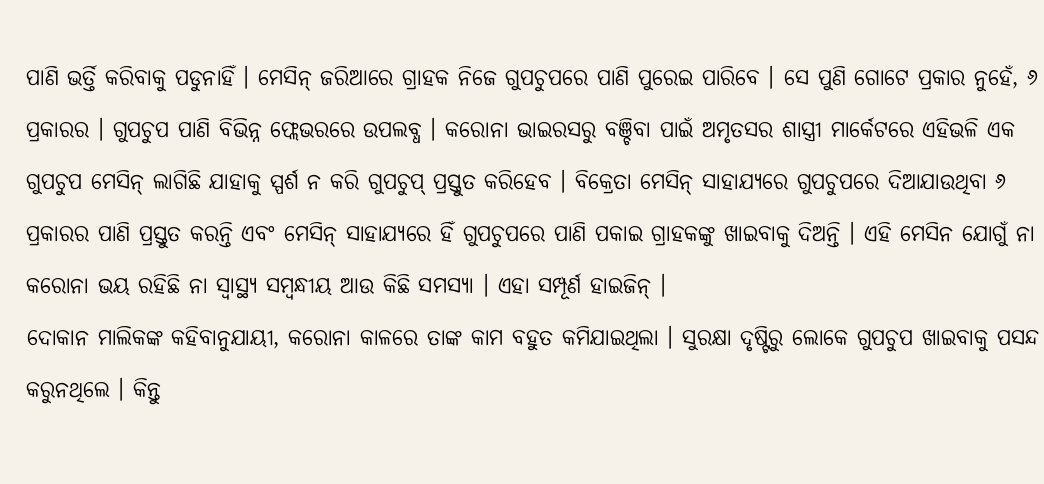ପାଣି ଭର୍ତ୍ତି କରିବାକୁ ପଡୁନାହିଁ । ମେସିନ୍ ଜରିଆରେ ଗ୍ରାହକ ନିଜେ ଗୁପଚୁପରେ ପାଣି ପୁରେଇ ପାରିବେ । ସେ ପୁଣି ଗୋଟେ ପ୍ରକାର ନୁହେଁ, ୬ ପ୍ରକାରର । ଗୁପଚୁପ ପାଣି ବିଭିନ୍ନ ଫ୍ଲେଭରରେ ଉପଲବ୍ଧ । କରୋନା ଭାଇରସରୁ ବଞ୍ଚିବା ପାଇଁ ଅମୃତସର ଶାସ୍ତ୍ରୀ ମାର୍କେଟରେ ଏହିଭଳି ଏକ ଗୁପଚୁପ ମେସିନ୍ ଲାଗିଛି ଯାହାକୁ ସ୍ପର୍ଶ ନ କରି ଗୁପଚୁପ୍ ପ୍ରସ୍ତୁତ କରିହେବ । ବିକ୍ରେତା ମେସିନ୍ ସାହାଯ୍ୟରେ ଗୁପଚୁପରେ ଦିଆଯାଉଥିବା ୬ ପ୍ରକାରର ପାଣି ପ୍ରସ୍ତୁତ କରନ୍ତି ଏବଂ ମେସିନ୍ ସାହାଯ୍ୟରେ ହିଁ ଗୁପଚୁପରେ ପାଣି ପକାଇ ଗ୍ରାହକଙ୍କୁ ଖାଇବାକୁ ଦିଅନ୍ତି । ଏହି ମେସିନ ଯୋଗୁଁ ନା କରୋନା ଭୟ ରହିଛି ନା ସ୍ୱାସ୍ଥ୍ୟ ସମ୍ବନ୍ଧୀୟ ଆଉ କିଛି ସମସ୍ୟା । ଏହା ସମ୍ପୂର୍ଣ ହାଇଜିନ୍ ।
ଦୋକାନ ମାଲିକଙ୍କ କହିବାନୁଯାୟୀ, କରୋନା କାଳରେ ତାଙ୍କ କାମ ବହୁତ କମିଯାଇଥିଲା । ସୁରକ୍ଷା ଦୃଷ୍ଟିରୁ ଲୋକେ ଗୁପଚୁପ ଖାଇବାକୁ ପସନ୍ଦ କରୁନଥିଲେ । କିନ୍ତୁ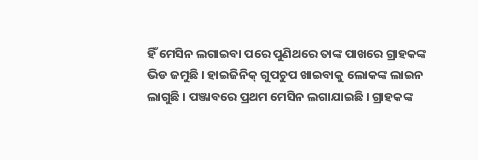ହିଁ ମେସିନ ଲଗାଇବା ପରେ ପୁଣିଥରେ ତାଙ୍କ ପାଖରେ ଗ୍ରାହକଙ୍କ ଭିଡ ଜମୁଛି । ହାଇଜିନିକ୍ ଗୁପଚୁପ ଖାଇବାକୁ ଲୋକଙ୍କ ଲାଇନ ଲାଗୁଛି । ପଞ୍ଜାବରେ ପ୍ରଥମ ମେସିନ ଲଗାଯାଇଛି । ଗ୍ରାହକଙ୍କ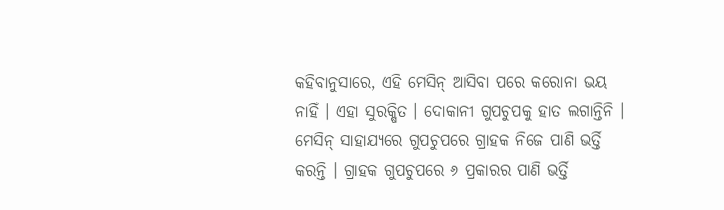କହିବାନୁସାରେ, ଏହି ମେସିନ୍ ଆସିବା ପରେ କରୋନା ଭୟ ନାହିଁ । ଏହା ସୁରକ୍ଷିତ । ଦୋକାନୀ ଗୁପଚୁପକୁ ହାତ ଲଗାନ୍ତିନି । ମେସିନ୍ ସାହାଯ୍ୟରେ ଗୁପଚୁପରେ ଗ୍ରାହକ ନିଜେ ପାଣି ଭର୍ତ୍ତି କରନ୍ତି । ଗ୍ରାହକ ଗୁପଚୁପରେ ୬ ପ୍ରକାରର ପାଣି ଭର୍ତ୍ତି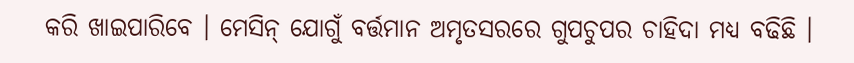କରି ଖାଇପାରିବେ । ମେସିନ୍ ଯୋଗୁଁ ବର୍ତ୍ତମାନ ଅମୃତସରରେ ଗୁପଚୁପର ଚାହିଦା ମଧ୍ୟ ବଢିଛି ।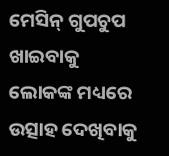ମେସିନ୍ ଗୁପଚୁପ ଖାଇବାକୁ ଲୋକଙ୍କ ମଧ୍ୟରେ ଉତ୍ସାହ ଦେଖିବାକୁ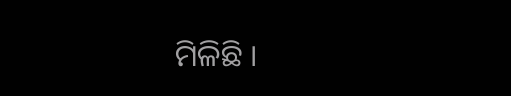ମିଳିଛି ।